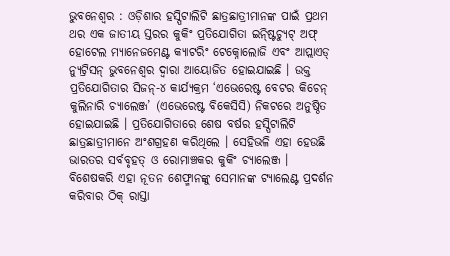ଭୁବନେଶ୍ୱର : ଓଡ଼ିଶାର ହସ୍ପିଟାଲିଟି ଛାତ୍ରଛାତ୍ରୀମାନଙ୍କ ପାଇଁ ପ୍ରଥମ ଥର ଏକ ଜାତୀୟ ସ୍ତରର କୁକିଂ ପ୍ରତିଯୋଗିତା ଇନ୍ଷ୍ଟିଚ୍ୟୁଟ୍ ଅଫ୍ ହୋଟେଲ ମ୍ୟାନେଜମେଣ୍ଟ କ୍ୟାଟରିଂ ଟେକ୍ନୋଲୋଜି ଏବଂ ଆପ୍ଲାଏଡ୍ ନ୍ୟୁଟ୍ରିସନ୍ ଭୁବନେଶ୍ୱର ଦ୍ୱାରା ଆୟୋଜିତ ହୋଇଯାଇଛି । ଉକ୍ତ ପ୍ରତିଯୋଗିତାର ସିଜନ୍-୪ କାର୍ଯ୍ୟକ୍ରମ ‘ଏଭେରେଷ୍ଟ ବେଟର କିଚେନ୍ କୁଲିନାରି ଚ୍ୟାଲେଞ୍ଜ’ (ଏଭେରେଷ୍ଟ ବିକେସିସି) ନିକଟରେ ଅନୁଷ୍ଠିତ ହୋଇଯାଇଛି । ପ୍ରତିଯୋଗିତାରେ ଶେଷ ବର୍ଷର ହସ୍ପିଟାଲିଟି ଛାତ୍ରଛାତ୍ରୀମାନେ ଅଂଶଗ୍ରହଣ କରିଥିଲେ । ସେହିଭଳି ଏହା ହେଉଛି ଭାରତର ସର୍ବବୃହତ୍ ଓ ରୋମାଞ୍ଚକର କୁକିଂ ଚ୍ୟାଲେଞ୍ଜ । ବିଶେଷକରି ଏହା ନୂତନ ଶେଫ୍ମାନଙ୍କୁ ସେମାନଙ୍କ ଟ୍ୟାଲେଣ୍ଟ ପ୍ରଦର୍ଶନ କରିବାର ଠିକ୍ ରାସ୍ତା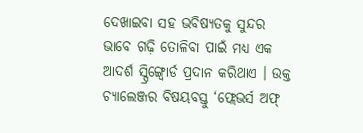ଦେଖାଇବା ସହ ଭବିଷ୍ୟତକୁ ସୁନ୍ଦର ଭାବେ ଗଢ଼ି ତୋଳିବା ପାଇଁ ମଧ୍ୟ ଏକ ଆଦର୍ଶ ସ୍ପ୍ରିଙ୍ଗ୍ବୋର୍ଡ ପ୍ରଦାନ କରିଥାଏ । ଉକ୍ତ ଚ୍ୟାଲେଞ୍ଜର ବିଷୟବସ୍ତୁ ‘ଫ୍ଲେଭର୍ସ ଅଫ୍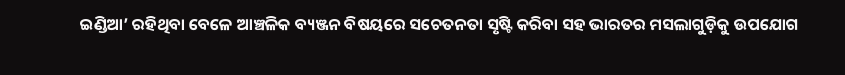ଇଣ୍ଡିଆ’ ରହିଥିବା ବେଳେ ଆଞ୍ଚଳିକ ବ୍ୟଞ୍ଜନ ବିଷୟରେ ସଚେତନତା ସୃଷ୍ଟି କରିବା ସହ ଭାରତର ମସଲାଗୁଡ଼ିକୁ ଉପଯୋଗ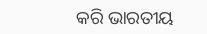କରି ଭାରତୀୟ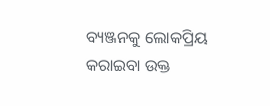ବ୍ୟଞ୍ଜନକୁ ଲୋକପ୍ରିୟ କରାଇବା ଉକ୍ତ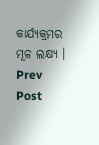କାର୍ଯ୍ୟକ୍ରମର ମୂଳ ଲକ୍ଷ୍ୟ ।
Prev Post